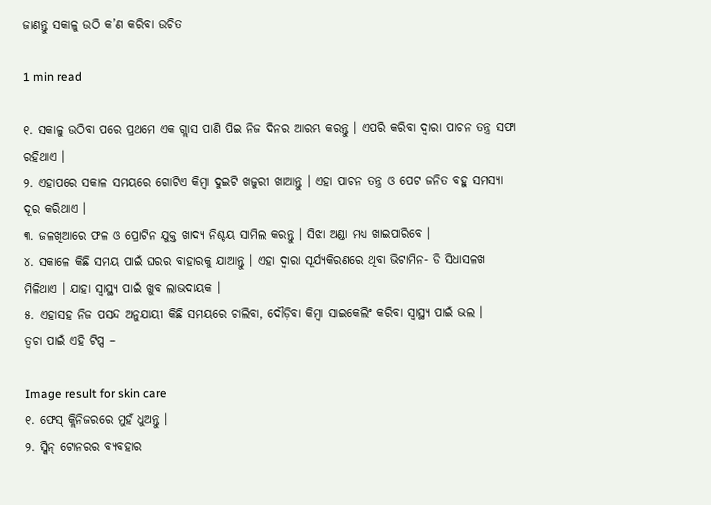ଜାଣନ୍ତୁ ସକାଳୁ ଉଠି କ’ଣ କରିବା ଉଚିତ

1 min read

୧. ସକାଳୁ ଉଠିବା ପରେ ପ୍ରଥମେ ଏକ ଗ୍ଲାସ ପାଣି ପିଇ ନିଜ ଦିନର ଆରମ୍ଭ କରନ୍ତୁ । ଏପରି କରିବା ଦ୍ୱାରା ପାଚନ ତନ୍ତ୍ର ସଫା ରହିଥାଏ ।
୨. ଏହାପରେ ସକାଳ ସମୟରେ ଗୋଟିଏ କିମ୍ବା ଦୁଇଟି ଖଜୁରୀ ଖାଆନ୍ତୁ । ଏହା ପାଚନ ତନ୍ତ୍ର ଓ ପେଟ ଜନିତ ବହୁ ସମସ୍ୟା ଦୂର କରିଥାଏ ।
୩. ଜଳଖିଆରେ ଫଳ ଓ ପ୍ରୋଟିନ ଯୁକ୍ତ ଖାଦ୍ୟ ନିଶ୍ଚୟ ସାମିଲ କରନ୍ତୁ । ସିଝା ଅଣ୍ଡା ମଧ୍ୟ ଖାଇପାରିବେ ।
୪. ସକାଳେ କିଛି ସମୟ ପାଇଁ ଘରର ବାହାରକୁ ଯାଆନ୍ତୁ । ଏହା ଦ୍ୱାରା ସୂର୍ଯ୍ୟକିରଣରେ ଥିବା ଭିଟାମିନ- ଡି ସିଧାସଳଖ ମିଳିଥାଏ । ଯାହା ସ୍ୱାସ୍ଥ୍ୟ ପାଇଁ ଖୁବ ଲାଭଦାୟକ ।
୫. ଏହାସହ ନିଜ ପସନ୍ଦ ଅନୁଯାୟୀ କିଛି ସମୟରେ ଚାଲିବା, ଦୌଡ଼ିବା କିମ୍ବା ସାଇକେଲିଂ କରିବା ସ୍ୱାସ୍ଥ୍ୟ ପାଇଁ ଭଲ ।
ତ୍ୱଚା ପାଇଁ ଏହି ଟିପ୍ସ –

Image result for skin care
୧. ଫେସ୍‍ କ୍ଲିନିଜରରେ ମୁହଁ ଧୁଅନ୍ତୁ ।
୨. ସ୍କିନ୍‍ ଟୋନରର ବ୍ୟବହାର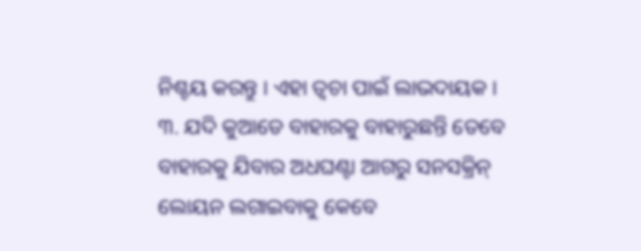ନିଶ୍ଚୟ କରନ୍ତୁ । ଏହା ତ୍ୱଚା ପାଇଁ ଲାଭଦାୟକ ।
୩. ଯଦି କୁଆଡେ ବାହାରକୁ ବାହାରୁଛନ୍ତି ତେବେ ବାହାରକୁ ଯିବାର ଅଧଘଣ୍ଟା ଆଗରୁ ସନସକ୍ରିନ୍ ଲୋୟନ ଲଗାଇବାକୁ କେବେ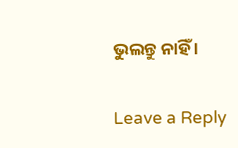ଭୁଲନ୍ତୁ ନାହିଁ ।

Leave a Reply